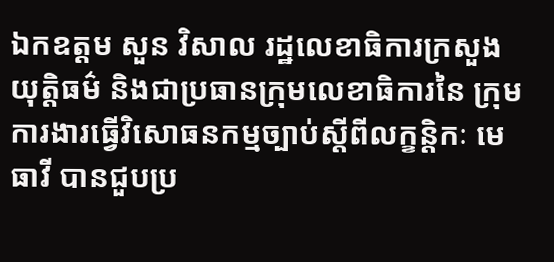ឯកឧត្តម សួន វិសាល រដ្ឋលេខាធិការក្រសួង យុត្តិធម៌ និងជាប្រធានក្រុមលេខាធិការនៃ ក្រុមការងារធ្វើវិសោធនកម្មច្បាប់ស្តីពីលក្ខន្តិកៈ មេធាវី បានជួបប្រ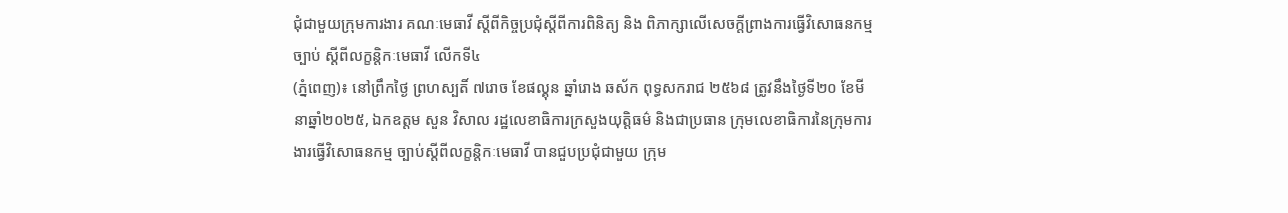ជុំជាមួយក្រុមការងារ គណៈមេធាវី ស្តីពីកិច្ចប្រជុំស្តីពីការពិនិត្យ និង ពិភាក្សាលើសេចក្តីព្រាងការធ្វើវិសោធនកម្មច្បាប់ ស្តីពីលក្ខន្តិកៈមេធាវី លើកទី៤
(ភ្នំពេញ)៖ នៅព្រឹកថ្ងៃ ព្រហស្បតិ៍ ៧រោច ខែផល្គុន ឆ្នាំរោង ឆស័ក ពុទ្ធសករាជ ២៥៦៨ ត្រូវនឹងថ្ងៃទី២០ ខែមីនាឆ្នាំ២០២៥, ឯកឧត្តម សួន វិសាល រដ្ឋលេខាធិការក្រសួងយុត្តិធម៌ និងជាប្រធាន ក្រុមលេខាធិការនៃក្រុមការងារធ្វើវិសោធនកម្ម ច្បាប់ស្តីពីលក្ខន្តិកៈមេធាវី បានជួបប្រជុំជាមួយ ក្រុម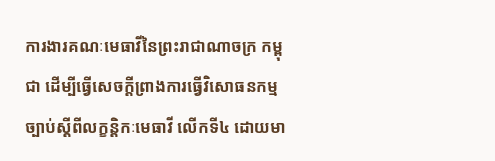ការងារគណៈមេធាវីនៃព្រះរាជាណាចក្រ កម្ពុជា ដើម្បីធ្វើសេចក្តីព្រាងការធ្វើវិសោធនកម្ម ច្បាប់ស្តីពីលក្ខន្តិកៈមេធាវី លើកទី៤ ដោយមា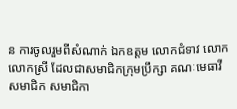ន ការចូលរួមពីសំណាក់ ឯកឧត្តម លោកជំទាវ លោក លោកស្រី ដែលជាសមាជិកក្រុមប្រឹក្សា គណៈមេធាវី សមាជិក សមាជិកា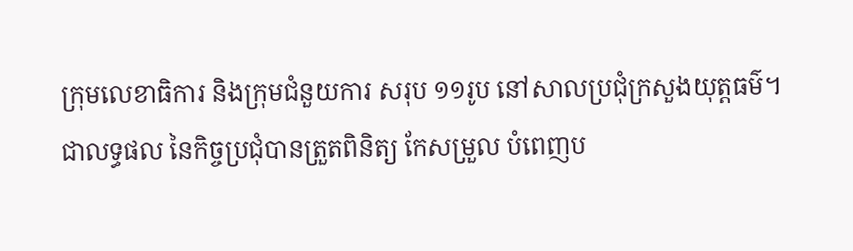ក្រុមលេខាធិការ និងក្រុមជំនួយការ សរុប ១១រូប នៅសាលប្រជុំក្រសួងយុត្តធម៌។
ជាលទ្ធផល នៃកិច្ចប្រជុំបានត្រួតពិនិត្យ កែសម្រួល បំពេញប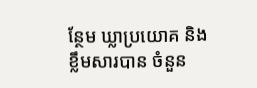ន្ថែម ឃ្លាប្រយោគ និងខ្លឹមសារបាន ចំនួន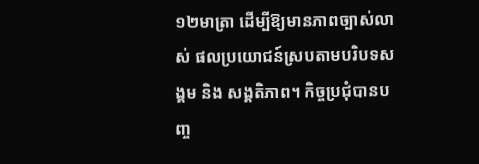១២មាត្រា ដើម្បីឱ្យមានភាពច្បាស់លាស់ ផលប្រយោជន៍ស្របតាមបរិបទសង្គម និង សង្គតិភាព។ កិច្ចប្រជុំបានបញ្ច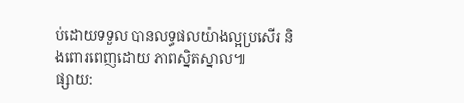ប់ដោយទទួល បានលទ្ធផលយ៉ាងល្អប្រសើរ និងពោរពេញដោយ ភាពស្និតស្នាល៕
ផ្សាយ: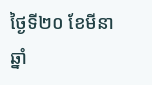ថ្ងៃទី២០ ខែមីនា ឆ្នាំ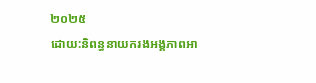២០២៥
ដោយ:និពន្ធនាយករងអង្គភាពអា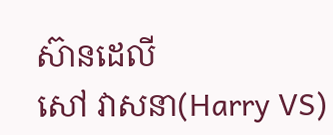ស៊ានដេលី
សៅ វាសនា(Harry VS)